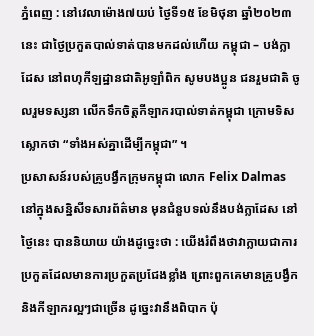ភ្នំពេញ : នៅវេលាម៉ោង៧យប់ ថ្ងៃទី១៥ ខែមិថុនា ឆ្នាំ២០២៣នេះ ជាថ្ងៃប្រកួតបាល់ទាត់បានមកដល់ហើយ កម្ពុជា – បង់ក្លាដែស នៅពហុកីឡដ្ឋានជាតិអូឡាំពិក សូមបងប្អូន ជនរួមជាតិ ចូលរួមទស្សនា លើកទឹកចិត្តកីឡាករបាល់ទាត់កម្ពុជា ក្រោមទិសស្លោកថា “ទាំងអស់គ្នាដេីម្បីកម្ពុជា” ។
ប្រសាសន៍របស់គ្រូបង្វឹកក្រុមកម្ពុជា លោក Felix Dalmas នៅក្នុងសន្និសីទសារព័ត៌មាន មុនជំនួបទល់នឹងបង់ក្លាដែស នៅថ្ងៃនេះ បាននិយាយ យ៉ាងដូច្នេះថា : យើងរំពឹងថាវាក្លាយជាការប្រកួតដែលមានការប្រកួតប្រជែងខ្លាំង ព្រោះពួកគេមានគ្រូបង្វឹក និងកីឡាករល្អៗជាច្រើន ដូច្នេះវានឹងពិបាក ប៉ុ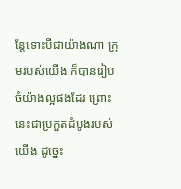ន្តែទោះបីជាយ៉ាងណា ក្រុមរបស់យើង ក៏បានរៀបចំយ៉ាងល្អផងដែរ ព្រោះនេះជាប្រកួតដំបូងរបស់យើង ដូច្នេះ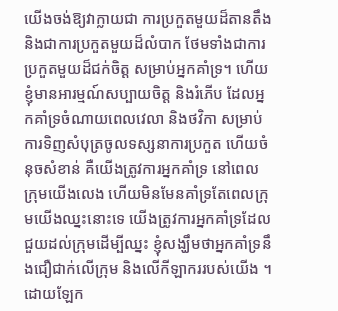យើងចង់ឱ្យវាក្លាយជា ការប្រកួតមួយដ៏តានតឹង និងជាការប្រកួតមួយដ៏លំបាក ថែមទាំងជាការប្រកួតមួយដ៏ជក់ចិត្ត សម្រាប់អ្នកគាំទ្រ។ ហើយខ្ញុំមានអារម្មណ៍សប្បាយចិត្ត និងរំភើប ដែលអ្នកគាំទ្រចំណាយពេលវេលា និងថវិកា សម្រាប់ការទិញសំបុត្រចូលទស្សនាការប្រកួត ហើយចំនុចសំខាន់ គឺយើងត្រូវការអ្នកគាំទ្រ នៅពេលក្រុមយើងលេង ហើយមិនមែនគាំទ្រតែពេលក្រុមយើងឈ្នះនោះទេ យើងត្រូវការអ្នកគាំទ្រដែលជួយដល់ក្រុមដើម្បីឈ្នះ ខ្ញុំសង្ឃឹមថាអ្នកគាំទ្រនឹងជឿជាក់លើក្រុម និងលើកីឡាកររបស់យើង ។ ដោយឡែក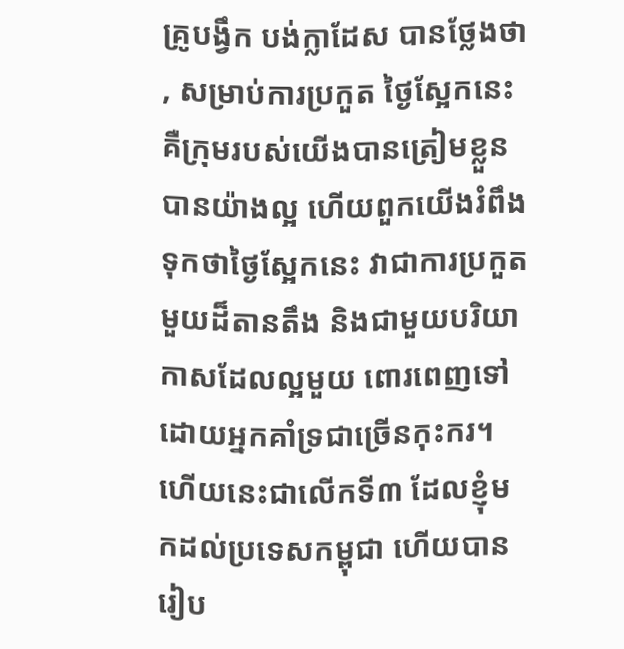គ្រូបង្វឹក បង់ក្លាដែស បានថ្លែងថា , សម្រាប់ការប្រកួត ថ្ងៃស្អែកនេះ គឺក្រុមរបស់យើងបានត្រៀមខ្លួនបានយ៉ាងល្អ ហើយពួកយើងរំពឹងទុកថាថ្ងៃស្អែកនេះ វាជាការប្រកួតមួយដ៏តានតឹង និងជាមួយបរិយាកាសដែលល្អមួយ ពោរពេញទៅដោយអ្នកគាំទ្រជាច្រើនកុះករ។ ហើយនេះជាលើកទី៣ ដែលខ្ញុំមកដល់ប្រទេសកម្ពុជា ហើយបានរៀប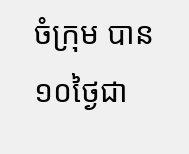ចំក្រុម បាន១០ថ្ងៃជា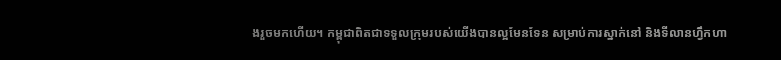ងរួចមកហើយ។ កម្ពុជាពិតជាទទួលក្រុមរបស់យើងបានល្អមែនទែន សម្រាប់ការស្នាក់នៅ និងទីលានហ្វឹកហា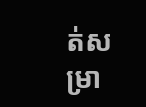ត់សម្រា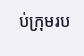ប់ក្រុមរប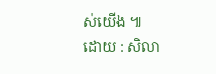ស់យើង ៕
ដោយ : សិលា